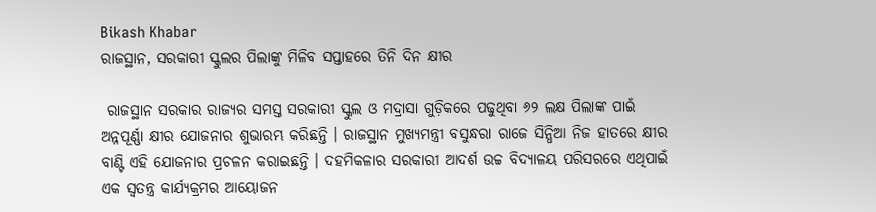Bikash Khabar
ରାଜସ୍ଥାନ, ସରକାରୀ ସ୍କୁଲର ପିଲାଙ୍କୁ ମିଳିବ ସପ୍ତାହରେ ତିନି ଦିନ କ୍ଷୀର

 ରାଜସ୍ଥାନ ସରକାର ରାଜ୍ୟର ସମସ୍ତ ସରକାରୀ ସ୍କୁଲ ଓ ମଦ୍ରାସା ଗୁଡ଼ିକରେ ପଢୁଥିବା ୬୨ ଲକ୍ଷ ପିଲାଙ୍କ ପାଇଁ ଅନ୍ନପୂର୍ଣ୍ଣା କ୍ଷୀର ଯୋଜନାର ଶୁଭାରମ୍ଭ କରିଛନ୍ତି । ରାଜସ୍ଥାନ ମୁଖ୍ୟମନ୍ତ୍ରୀ ବସୁନ୍ଧରା ରାଜେ ସିନ୍ଧିଆ ନିଜ ହାତରେ କ୍ଷୀର ବାଣ୍ଟି ଏହି ଯୋଜନାର ପ୍ରଚଳନ କରାଇଛନ୍ତି । ଦହମିକଳାର ସରକାରୀ ଆଦର୍ଶ ଉଚ୍ଚ ବିଦ୍ୟାଳୟ ପରିସରରେ ଏଥିପାଇଁ ଏକ ସ୍ୱତନ୍ତ୍ର କାର୍ଯ୍ୟକ୍ରମର ଆୟୋଜନ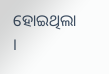ହୋଇଥିଲା ।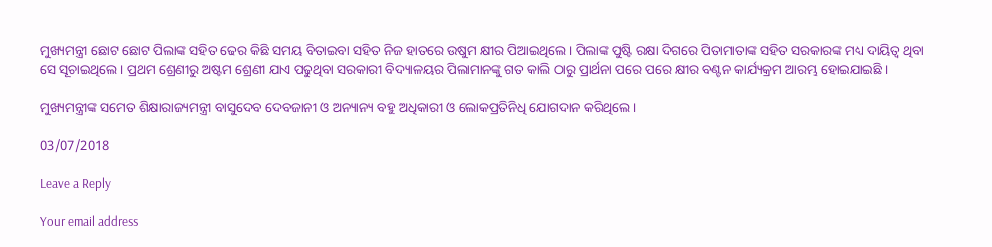ମୁଖ୍ୟମନ୍ତ୍ରୀ ଛୋଟ ଛୋଟ ପିଲାଙ୍କ ସହିତ ଢେର କିଛି ସମୟ ବିତାଇବା ସହିତ ନିଜ ହାତରେ ଉଷୁମ କ୍ଷୀର ପିଆଇଥିଲେ । ପିଲାଙ୍କ ପୁଷ୍ଟି ରକ୍ଷା ଦିଗରେ ପିତାମାତାଙ୍କ ସହିତ ସରକାରଙ୍କ ମଧ୍ୟ ଦାୟିତ୍ୱ ଥିବା ସେ ସୂଚାଇଥିଲେ । ପ୍ରଥମ ଶ୍ରେଣୀରୁ ଅଷ୍ଟମ ଶ୍ରେଣୀ ଯାଏ ପଢୁଥିବା ସରକାରୀ ବିଦ୍ୟାଳୟର ପିଲାମାନଙ୍କୁ ଗତ କାଲି ଠାରୁ ପ୍ରାର୍ଥନା ପରେ ପରେ କ୍ଷୀର ବଣ୍ଟନ କାର୍ଯ୍ୟକ୍ରମ ଆରମ୍ଭ ହୋଇଯାଇଛି ।

ମୁଖ୍ୟମନ୍ତ୍ରୀଙ୍କ ସମେତ ଶିକ୍ଷାରାଜ୍ୟମନ୍ତ୍ରୀ ବାସୁଦେବ ଦେବଜାନୀ ଓ ଅନ୍ୟାନ୍ୟ ବହୁ ଅଧିକାରୀ ଓ ଲୋକପ୍ରତିନିଧି ଯୋଗଦାନ କରିଥିଲେ ।

03/07/2018

Leave a Reply

Your email address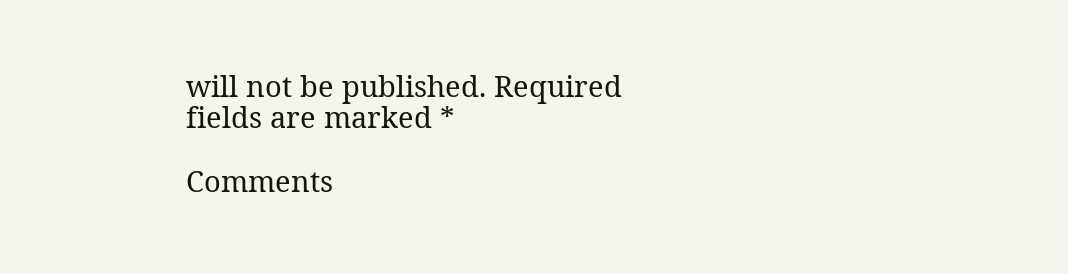will not be published. Required fields are marked *

Comments